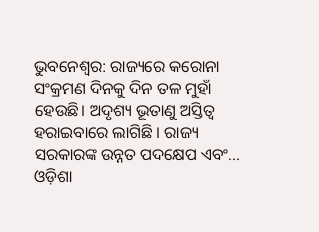ଭୁବନେଶ୍ୱର: ରାଜ୍ୟରେ କରୋନା ସଂକ୍ରମଣ ଦିନକୁ ଦିନ ତଳ ମୁହାଁ ହେଉଛି। ଅଦୃଶ୍ୟ ଭୂତାଣୁ ଅସ୍ତିତ୍ୱ ହରାଇବାରେ ଲାଗିଛି । ରାଜ୍ୟ ସରକାରଙ୍କ ଉନ୍ନତ ପଦକ୍ଷେପ ଏବଂ...
ଓଡ଼ିଶା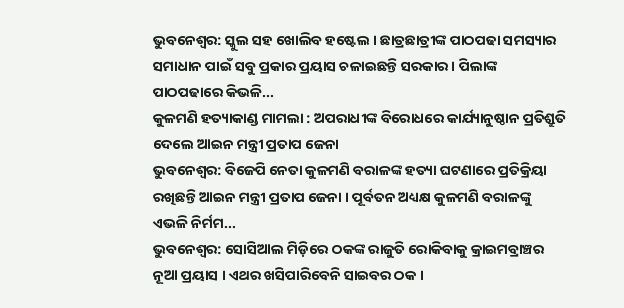ଭୁବନେଶ୍ୱର: ସ୍କୁଲ ସହ ଖୋଲିବ ହଷ୍ଟେଲ । ଛାତ୍ରଛାତ୍ରୀଙ୍କ ପାଠପଢା ସମସ୍ୟାର ସମାଧାନ ପାଇଁ ସବୁ ପ୍ରକାର ପ୍ରୟାସ ଚଳାଇଛନ୍ତି ସରକାର । ପିଲାଙ୍କ ପାଠପଢାରେ କିଭଳି...
କୁଳମଣି ହତ୍ୟାକାଣ୍ଡ ମାମଲା : ଅପରାଧୀଙ୍କ ବିରୋଧରେ କାର୍ଯ୍ୟାନୁଷ୍ଠାନ ପ୍ରତିଶ୍ରୁତି ଦେଲେ ଆଇନ ମନ୍ତ୍ରୀ ପ୍ରତାପ ଜେନା
ଭୁବନେଶ୍ୱର: ବିଜେପି ନେତା କୁଳମଣି ବରାଳଙ୍କ ହତ୍ୟା ଘଟଣାରେ ପ୍ରତିକ୍ରିୟା ରଖିଛନ୍ତି ଆଇନ ମନ୍ତ୍ରୀ ପ୍ରତାପ ଜେନା । ପୂର୍ବତନ ଅଧ୍ୟକ୍ଷ କୁଳମଣି ବରାଳଙ୍କୁ ଏଭଳି ନିର୍ମମ...
ଭୁବନେଶ୍ୱର: ସୋସିଆଲ ମିଡ଼ିରେ ଠକଙ୍କ ରାଜୁତି ରୋକିବାକୁ କ୍ରାଇମବ୍ରାଞ୍ଚର ନୂଆ ପ୍ରୟାସ । ଏଥର ଖସିପାରିବେନି ସାଇବର ଠକ ।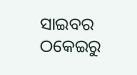ସାଇବର ଠକେଇରୁ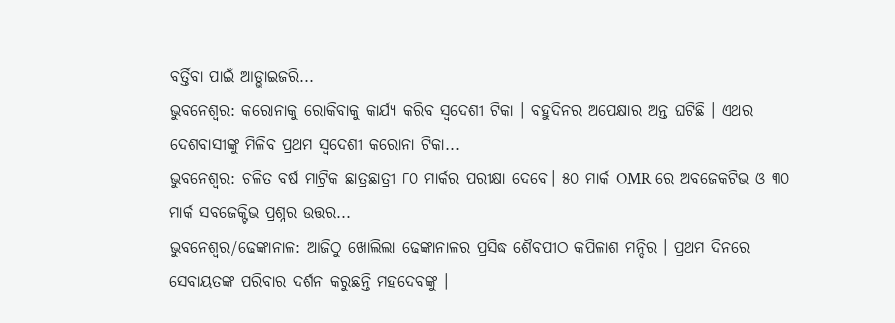ବର୍ତ୍ତିବା ପାଇଁ ଆଡ୍ଭାଇଜରି...
ଭୁବନେଶ୍ୱର: କରୋନାକୁ ରୋକିବାକୁ କାର୍ଯ୍ୟ କରିବ ସ୍ୱଦେଶୀ ଟିକା । ବହୁଦିନର ଅପେକ୍ଷାର ଅନ୍ତ ଘଟିଛି । ଏଥର ଦେଶବାସୀଙ୍କୁ ମିଳିବ ପ୍ରଥମ ସ୍ୱଦେଶୀ କରୋନା ଟିକା...
ଭୁବନେଶ୍ୱର: ଚଳିତ ବର୍ଷ ମାଟ୍ରିକ ଛାତ୍ରଛାତ୍ରୀ ୮୦ ମାର୍କର ପରୀକ୍ଷା ଦେବେ। ୫୦ ମାର୍କ OMR ରେ ଅବଜେକଟିଭ ଓ ୩୦ ମାର୍କ ସବଜେକ୍ଟିଭ ପ୍ରଶ୍ନର ଉତ୍ତର...
ଭୁବନେଶ୍ୱର/ଢେଙ୍କାନାଳ: ଆଜିଠୁ ଖୋଲିଲା ଢେଙ୍କାନାଳର ପ୍ରସିଦ୍ଧ ଶୈବପୀଠ କପିଳାଶ ମନ୍ଦିର । ପ୍ରଥମ ଦିନରେ ସେବାୟତଙ୍କ ପରିବାର ଦର୍ଶନ କରୁଛନ୍ତି ମହଦେବଙ୍କୁ ।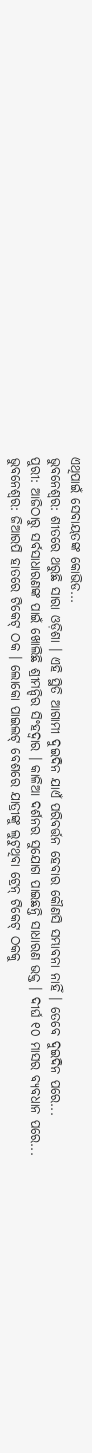ଏଥିପାଇଁ ସେବାୟତଙ୍କ କୋଭିଡ...
ଭୁବନେଶ୍ୱର: ଶୀତରେ ଥରୁଛି ସାରା ଓଡ଼ିଶା । ଏହି ସ୍ଥିତି ଆଗାମୀ ଦୁଇଦିନ ଯାଏଁ ପରିବର୍ତ୍ତନ ହେବାର କୌଣସି ସମ୍ଭାବନା ନାହିଁ । ତେବେ ଦୁଇଦିନ ପରେ...
ପୁରୀ: ଆଜିଠାରୁ ସର୍ବସାଧାରଣଙ୍କ ପାଇଁ ଖୋଲିଛି ଶ୍ରୀମନ୍ଦିର ସିଂହଦ୍ବାର । କାଳିଆ ଦର୍ଶନର ସୁଯୋଗ ପାଇଛନ୍ତି ସାଧାରଣ ଭକ୍ତ । ଦୀର୍ଘ ୧୦ ମାସର ବ୍ୟବଧାନ ପରେ...
ଭୁବନେଶ୍ୱର: ଜିଆରପି ହାତରେ ଟିକେଟ୍ ଠକ । ଲୋକୋ ପାଇଲଟ୍ ବେଶରେ ଯାତ୍ରୀଙ୍କୁ ଲୁଟୁଥିବା ଟ୍ରେନ୍ ଟିକେଟ୍ ଠକକୁ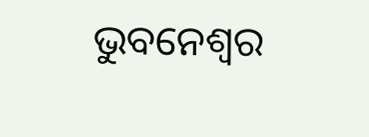ଭୁବନେଶ୍ୱର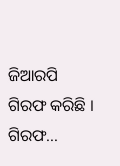ଜିଆରପି ଗିରଫ କରିଛି । ଗିରଫ...